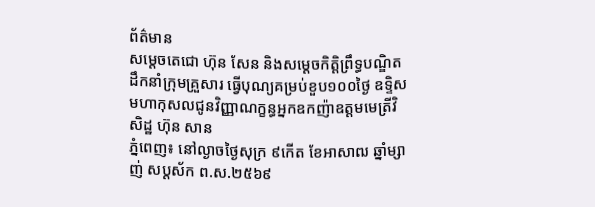ព័ត៌មាន
សម្តេចតេជោ ហ៊ុន សែន និងសម្តេចកិត្តិព្រឹទ្ធបណ្ឌិត ដឹកនាំក្រុមគ្រួសារ ធ្វើបុណ្យគម្រប់ខួប១០០ថ្ងៃ ឧទ្ទិសមហាកុសលជូនវិញ្ញាណក្ខន្ធអ្នកឧកញ៉ាឧត្តមមេត្រីវិសិដ្ឋ ហ៊ុន សាន
ភ្នំពេញ៖ នៅល្ងាចថ្ងៃសុក្រ ៩កើត ខែអាសាឍ ឆ្នាំម្សាញ់ សប្ដស័ក ព.ស.២៥៦៩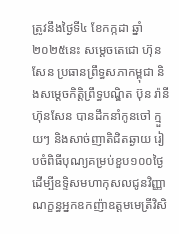ត្រូវនឹងថ្ងៃទី៤ ខែកក្កដា ឆ្នាំ២០២៥នេះ សម្តេចតេជោ ហ៊ុន សែន ប្រធានព្រឹទ្ធសភាកម្ពុជា និងសម្តេចកិត្តិព្រឹទ្ធបណ្ឌិត ប៊ុន រ៉ានី ហ៊ុនសែន បានដឹកនាំកូនចៅ ក្មួយៗ និងសាច់ញាតិជិតឆ្ងាយ រៀបចំពិធីបុណ្យគម្រប់ខួប១០០ថ្ងៃ ដើម្បីឧទ្ទិសមហាកុសលជូនវិញ្ញាណក្ខន្ធអ្នកឧកញ៉ាឧត្តមមេត្រីវិសិ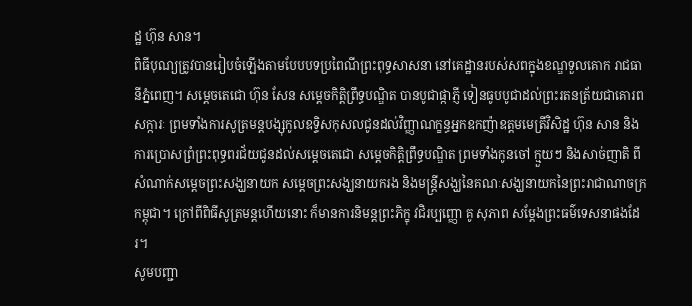ដ្ឋ ហ៊ុន សាន។
ពិធីបុណ្យត្រូវបានរៀបចំឡើងតាមបែបបទប្រពៃណីព្រះពុទ្ធសាសនា នៅគេដ្ឋានរបស់សពក្នុងខណ្ឌទួលគោក រាជធានីភ្នំពេញ។ សម្តេចតេជោ ហ៊ុន សែន សម្តេចកិត្តិព្រឹទ្ធបណ្ឌិត បានបូជាផ្កាភ្ញី ទៀនធូបបូជាដល់ព្រះរតនត្រ័យជាគោរពសក្ការៈ ព្រមទាំងការសូត្រមន្តបង្សុកូលឧទ្ទិសកុសលជូនដល់វិញ្ញាណក្ខន្ធអ្នកឧកញ៉ាឧត្តមមេត្រីវិសិដ្ឋ ហ៊ុន សាន និងការប្រោសព្រំព្រះពុទ្ធពរជ័យជូនដល់សម្តេចតេជោ សម្តេចកិត្តិព្រឹទ្ធបណ្ឌិត ព្រមទាំងកូនចៅ ក្មួយៗ និងសាច់ញាតិ ពីសំណាក់សម្តេចព្រះសង្ឃនាយក សម្តេចព្រះសង្ឃនាយករង និងមន្ត្រីសង្ឃនៃគណៈសង្ឃនាយកនៃព្រះរាជាណាចក្រកម្ពុជា។ ក្រៅពីពិធីសូត្រមន្តហើយនោះ ក៏មានការនិមន្តព្រះភិក្ខុ វជិរប្បញ្ញោ គូ សុភាព សម្តែងព្រះធម៌ទេសនាផងដែរ។
សូមបញ្ជា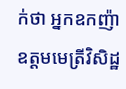ក់ថា អ្នកឧកញ៉ា ឧត្តមមេត្រីវិសិដ្ឋ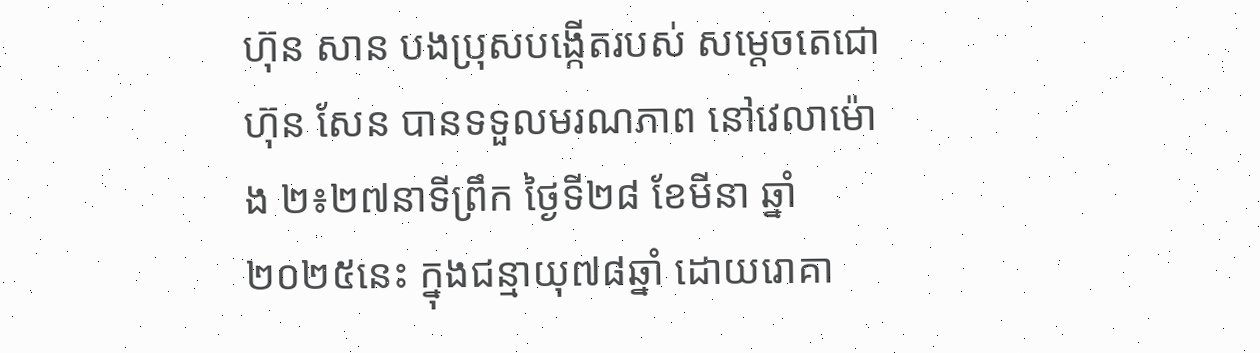ហ៊ុន សាន បងប្រុសបង្កើតរបស់ សម្តេចតេជោ ហ៊ុន សែន បានទទួលមរណភាព នៅវេលាម៉ោង ២៖២៧នាទីព្រឹក ថ្ងៃទី២៨ ខែមីនា ឆ្នាំ២០២៥នេះ ក្នុងជន្មាយុ៧៨ឆ្នាំ ដោយរោគា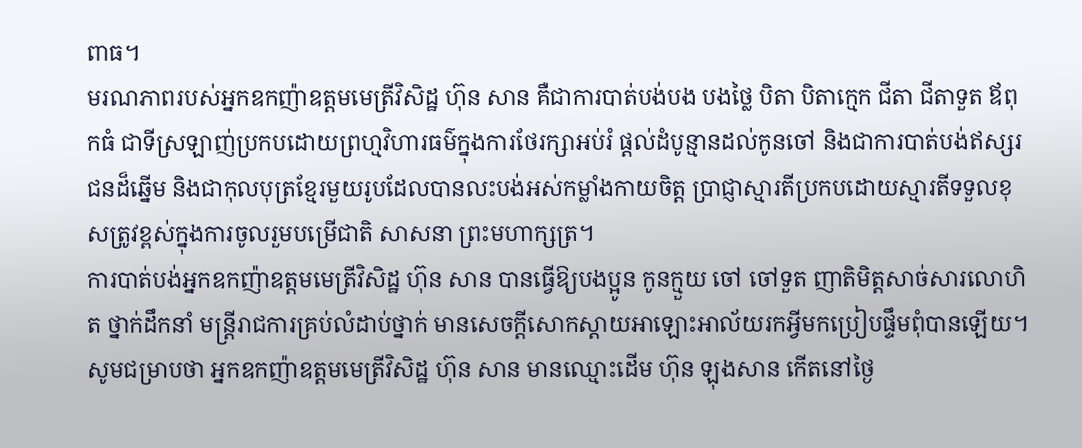ពាធ។
មរណភាពរបស់អ្នកឧកញ៉ាឧត្តមមេត្រីវិសិដ្ឋ ហ៊ុន សាន គឺជាការបាត់បង់បង បងថ្លៃ បិតា បិតាក្មេក ជីតា ជីតាទួត ឪពុកធំ ជាទីស្រឡាញ់ប្រកបដោយព្រហ្មវិហារធម៌ក្នុងការថែរក្សាអប់រំ ផ្ដល់ដំបូន្មានដល់កូនចៅ និងជាការបាត់បង់ឥស្សរជនដ៏ឆ្នើម និងជាកុលបុត្រខ្មែរមួយរូបដែលបានលះបង់អស់កម្លាំងកាយចិត្ត ប្រាជ្ញាស្មារតីប្រកបដោយស្មារតីទទួលខុសត្រូវខ្ពស់ក្នុងការចូលរួមបម្រើជាតិ សាសនា ព្រះមហាក្សត្រ។
ការបាត់បង់អ្នកឧកញ៉ាឧត្តមមេត្រីវិសិដ្ឋ ហ៊ុន សាន បានធ្វើឱ្យបងប្អូន កូនក្មួយ ចៅ ចៅទួត ញាតិមិត្តសាច់សារលោហិត ថ្នាក់ដឹកនាំ មន្ត្រីរាជការគ្រប់លំដាប់ថ្នាក់ មានសេចក្តីសោកស្ដាយអាឡោះអាល័យរកអ្វីមកប្រៀបផ្ទឹមពុំបានឡើយ។
សូមជម្រាបថា អ្នកឧកញ៉ាឧត្តមមេត្រីវិសិដ្ឋ ហ៊ុន សាន មានឈ្មោះដើម ហ៊ុន ឡុងសាន កើតនៅថ្ងៃ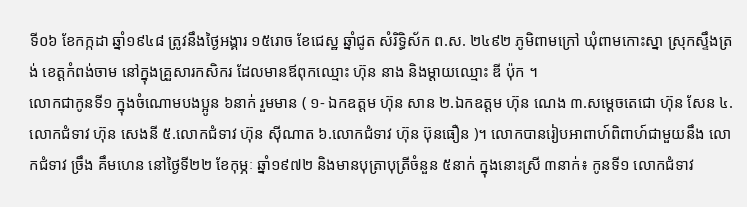ទី០៦ ខែកក្កដា ឆ្នាំ១៩៤៨ ត្រូវនឹងថ្ងៃអង្គារ ១៥រោច ខែជេស្ឋ ឆ្នាំជូត សំរិទ្ធិស័ក ព.ស. ២៤៩២ ភូមិពាមក្រៅ ឃុំពាមកោះស្នា ស្រុកស្ទឹងត្រង់ ខេត្តកំពង់ចាម នៅក្នុងគ្រួសារកសិករ ដែលមានឪពុកឈ្មោះ ហ៊ុន នាង និងម្ដាយឈ្មោះ ឌី ប៉ុក ។
លោកជាកូនទី១ ក្នុងចំណោមបងប្អូន ៦នាក់ រួមមាន ( ១- ឯកឧត្ដម ហ៊ុន សាន ២.ឯកឧត្ដម ហ៊ុន ណេង ៣.សម្ដេចតេជោ ហ៊ុន សែន ៤.លោកជំទាវ ហ៊ុន សេងនី ៥.លោកជំទាវ ហ៊ុន ស៊ីណាត ៦.លោកជំទាវ ហ៊ុន ប៊ុនធឿន )។ លោកបានរៀបអាពាហ៍ពិពាហ៍ជាមួយនឹង លោកជំទាវ ច្រឹង គឹមហេន នៅថ្ងៃទី២២ ខែកុម្ភៈ ឆ្នាំ១៩៧២ និងមានបុត្រាបុត្រីចំនួន ៥នាក់ ក្នុងនោះស្រី ៣នាក់៖ កូនទី១ លោកជំទាវ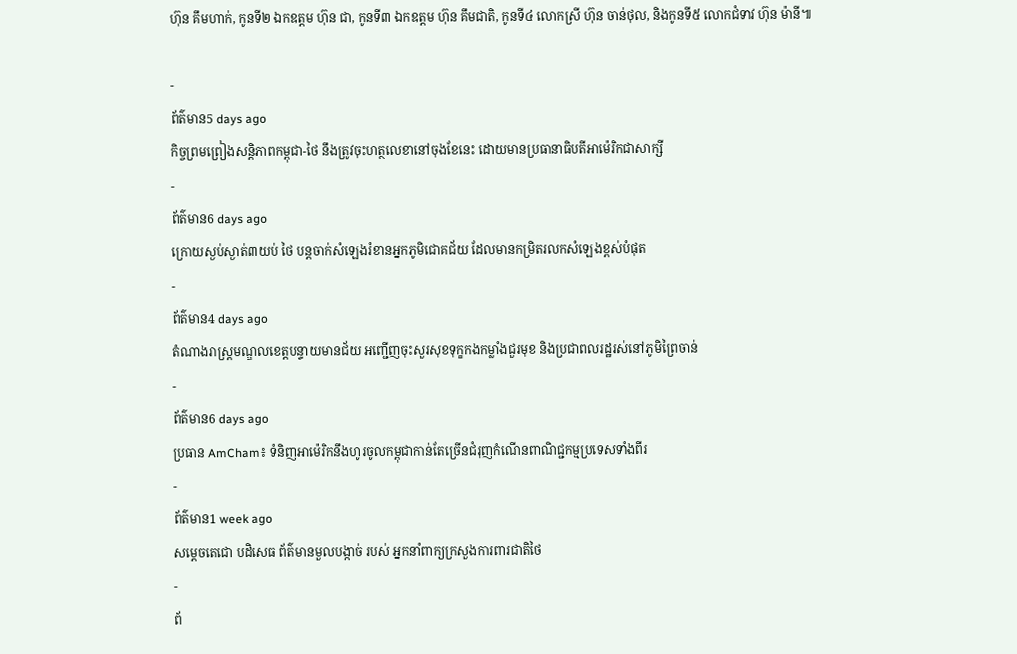ហ៊ុន គឹមហាក់, កូនទី២ ឯកឧត្តម ហ៊ុន ជា, កូនទី៣ ឯកឧត្តម ហ៊ុន គឹមជាតិ, កូនទី៤ លោកស្រី ហ៊ុន ចាន់ថុល, និងកូនទី៥ លោកជំទាវ ហ៊ុន ម៉ានី៕

-
ព័ត៌មាន5 days ago
កិច្ចព្រមព្រៀងសន្តិភាពកម្ពុជា-ថៃ នឹងត្រូវចុះហត្ថលេខានៅចុងខែនេះ ដោយមានប្រធានាធិបតីអាម៉េរិកជាសាក្សី
-
ព័ត៌មាន6 days ago
ក្រោយស្ងប់ស្ងាត់៣យប់ ថៃ បន្តចាក់សំឡេងរំខានអ្នកភូមិជោគជ័យ ដែលមានកម្រិតរលកសំឡេងខ្ពស់បំផុត
-
ព័ត៌មាន4 days ago
តំណាងរាស្រ្តមណ្ឌលខេត្តបន្ទាយមានជ័យ អញ្ជើញចុះសួរសុខទុក្ខកងកម្លាំងជួរមុខ និងប្រជាពលរដ្ឋរស់នៅភូមិព្រៃចាន់
-
ព័ត៌មាន6 days ago
ប្រធាន AmCham៖ ទំនិញអាម៉េរិកនឹងហូរចូលកម្ពុជាកាន់តែច្រើនជំរុញកំណើនពាណិជ្ជកម្មប្រទេសទាំងពីរ
-
ព័ត៌មាន1 week ago
សម្ដេចតេជោ បដិសេធ ព័ត៌មានមួលបង្កាច់ របស់ អ្នកនាំពាក្យក្រសួងការពារជាតិថៃ
-
ព័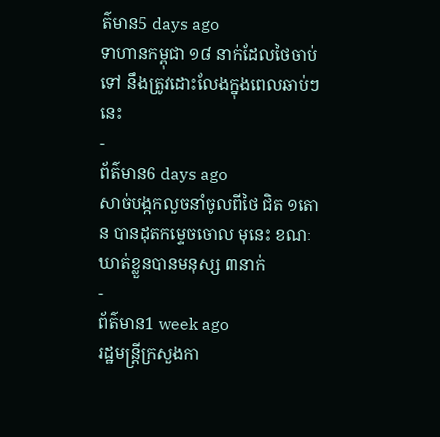ត៌មាន5 days ago
ទាហានកម្ពុជា ១៨ នាក់ដែលថៃចាប់ទៅ នឹងត្រូវដោះលែងក្នុងពេលឆាប់ៗនេះ
-
ព័ត៌មាន6 days ago
សាច់បង្កកលួចនាំចូលពីថៃ ជិត ១តោន បានដុតកម្ទេចចោល មុនេះ ខណៈឃាត់ខ្លួនបានមនុស្ស ៣នាក់
-
ព័ត៌មាន1 week ago
រដ្ឋមន្ត្រីក្រសួងកា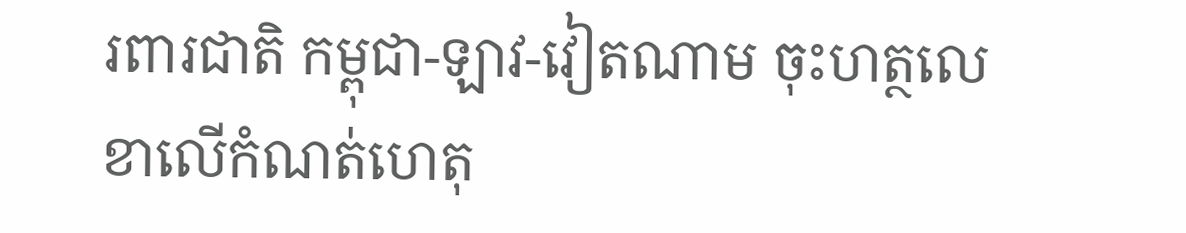រពារជាតិ កម្ពុជា-ឡាវ-វៀតណាម ចុះហត្ថលេខាលើកំណត់ហេតុ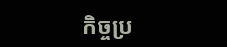កិច្ចប្រ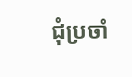ជុំប្រចាំ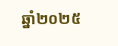ឆ្នាំ២០២៥